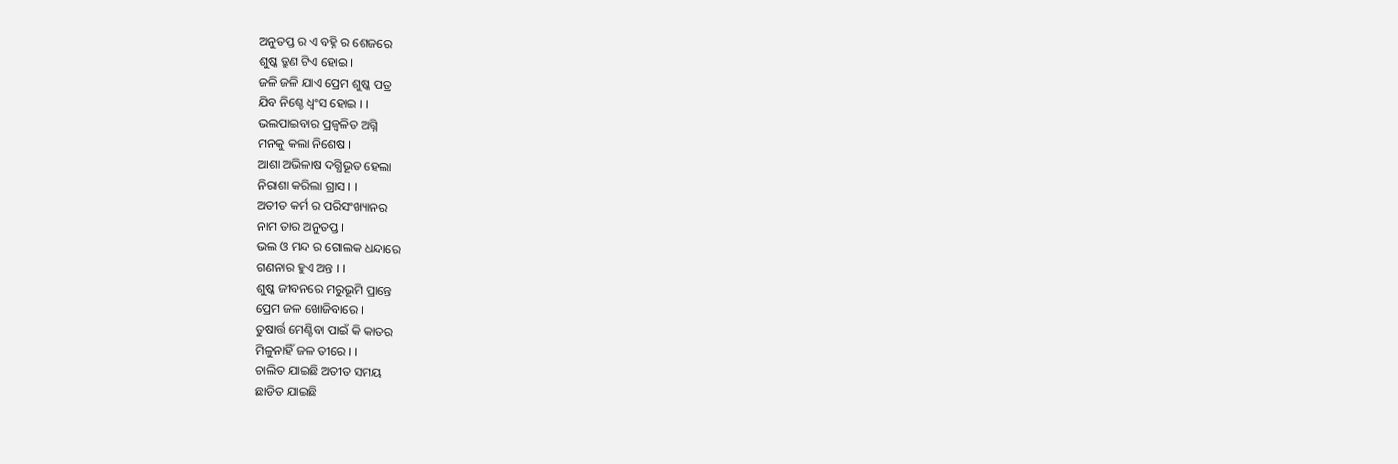ଅନୁତପ୍ତ ର ଏ ବହ୍ନି ର ଶେଜରେ
ଶୁଷ୍କ ତ୍ରୁଣ ଟିଏ ହୋଇ ।
ଜଳି ଜଳି ଯାଏ ପ୍ରେମ ଶୁଷ୍କ ପତ୍ର
ଯିବ ନିଶ୍ଚେ ଧ୍ବଂସ ହୋଇ । ।
ଭଲପାଇବାର ପ୍ରଜ୍ବଳିତ ଅଗ୍ନି
ମନକୁ କଲା ନିଶେଷ ।
ଆଶା ଅଭିଳାଷ ଦଗ୍ଧିଭୂତ ହେଲା
ନିରାଶା କରିଲା ଗ୍ରାସ । ।
ଅତୀତ କର୍ମ ର ପରିସଂଖ୍ୟାନର
ନାମ ତାର ଅନୁତପ୍ତ ।
ଭଲ ଓ ମନ୍ଦ ର ଗୋଲକ ଧନ୍ଦାରେ
ଗଣନାର ହୁଏ ଅନ୍ତ । ।
ଶୁଷ୍କ ଜୀବନରେ ମରୁଭୂମି ପ୍ରାନ୍ତେ
ପ୍ରେମ ଜଳ ଖୋଜିବାରେ ।
ତୁଷାର୍ତ୍ତ ମେଣ୍ଟିବା ପାଇଁ କି କାତର
ମିଳୁନାହିଁ ଜଳ ତୀରେ । ।
ଚାଲିତ ଯାଇଛି ଅତୀତ ସମୟ
ଛାଡିତ ଯାଇଛି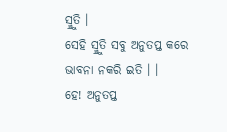ସ୍ମ୍ରୁତି ।
ସେହି ସ୍ମ୍ରୁତି ସବୁ ଅନୁତପ୍ତ କରେ
ଭାବନା ନକରି ଇତି । ।
ହେ! ଅନୁତପ୍ତ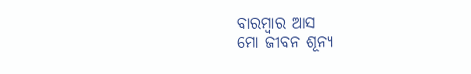ବାରମ୍ବାର ଆସ
ମୋ ଜୀବନ ଶୂନ୍ଯ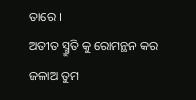ତାରେ ।
ଅତୀତ ସ୍ମ୍ରୁତି କୁ ରୋମନ୍ଥନ କର
ଜଳାଅ ତୁମ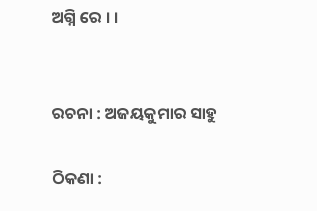ଅଗ୍ନି ରେ । ।


ରଚନା : ଅଜୟକୁମାର ସାହୁ

ଠିକଣା :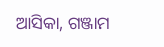ଆସିକା, ଗଞ୍ଜାମ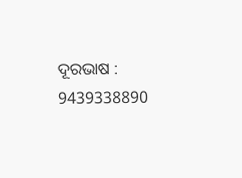ଦୂରଭାଷ : 9439338890